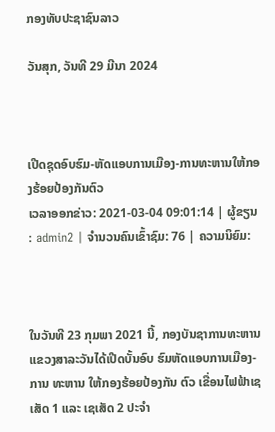ກອງທັບປະຊາຊົນລາວ

ວັນສຸກ, ວັນທີ 29 ມີນາ 2024



ເປີດຊຸດອົບຮົມ-ຫັດແອບການເມືອງ-ການທະຫານໃຫ້ກອງຮ້ອຍປ້ອງກັນຕົວ
ເວລາອອກຂ່າວ: 2021-03-04 09:01:14 | ຜູ້ຂຽນ : admin2 | ຈຳນວນຄົນເຂົ້າຊົມ: 76 | ຄວາມນິຍົມ:



ໃນວັນທີ 23 ກຸມພາ 2021 ນີ້, ກອງບັນຊາການທະຫານ ແຂວງສາລະວັນໄດ້ເປີດບັ້ນອົບ ຮົມຫັດແອບການເມືອງ-ການ ທະຫານ ໃຫ້ກອງຮ້ອຍປ້ອງກັນ ຕົວ ເຂື່ອນໄຟຟ້າເຊເສັດ 1 ແລະ ເຊເສັດ 2 ປະຈຳ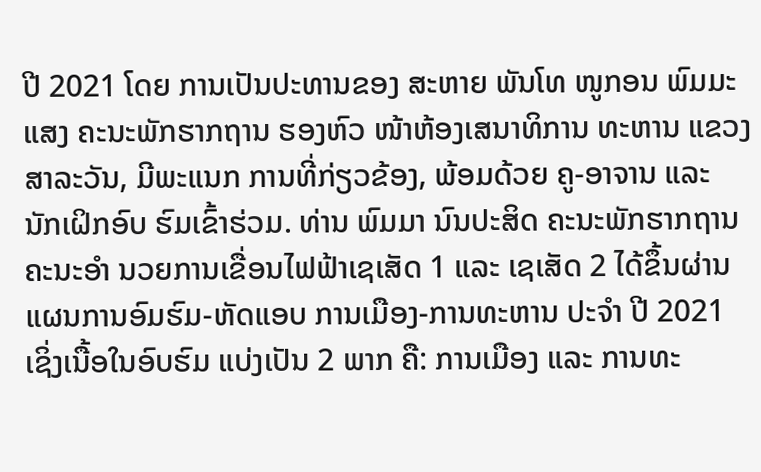ປີ 2021 ໂດຍ ການເປັນປະທານຂອງ ສະຫາຍ ພັນໂທ ໜູກອນ ພົມມະແສງ ຄະນະພັກຮາກຖານ ຮອງຫົວ ໜ້າຫ້ອງເສນາທິການ ທະຫານ ແຂວງສາລະວັນ, ມີພະແນກ ການທີ່ກ່ຽວຂ້ອງ, ພ້ອມດ້ວຍ ຄູ-ອາຈານ ແລະ ນັກເຝິກອົບ ຮົມເຂົ້າຮ່ວມ. ທ່ານ ພົມມາ ນົນປະສິດ ຄະນະພັກຮາກຖານ ຄະນະອຳ ນວຍການເຂື່ອນໄຟຟ້າເຊເສັດ 1 ແລະ ເຊເສັດ 2 ໄດ້ຂຶ້ນຜ່ານ ແຜນການອົມຮົມ-ຫັດແອບ ການເມືອງ-ການທະຫານ ປະຈຳ ປີ 2021 ເຊິ່ງເນື້ອໃນອົບຮົມ ແບ່ງເປັນ 2 ພາກ ຄື: ການເມືອງ ແລະ ການທະ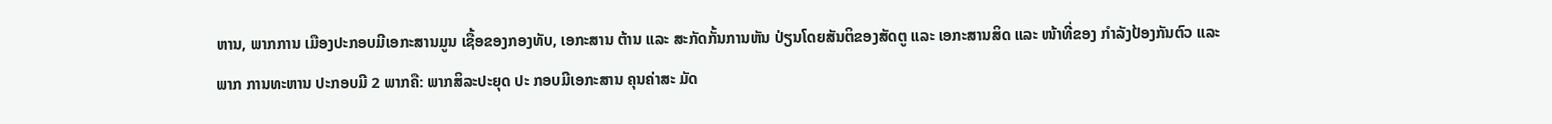ຫານ, ພາກການ ເມືອງປະກອບມີເອກະສານມູນ ເຊື້ອຂອງກອງທັບ, ເອກະສານ ຕ້ານ ແລະ ສະກັດກັ້ນການຫັນ ປ່ຽນໂດຍສັນຕິຂອງສັດຕູ ແລະ ເອກະສານສິດ ແລະ ໜ້າທີ່ຂອງ ກຳລັງປ້ອງກັນຕົວ ແລະ ພາກ ການທະຫານ ປະກອບມີ 2 ພາກຄື: ພາກສິລະປະຍຸດ ປະ ກອບມີເອກະສານ ຄຸນຄ່າສະ ມັດ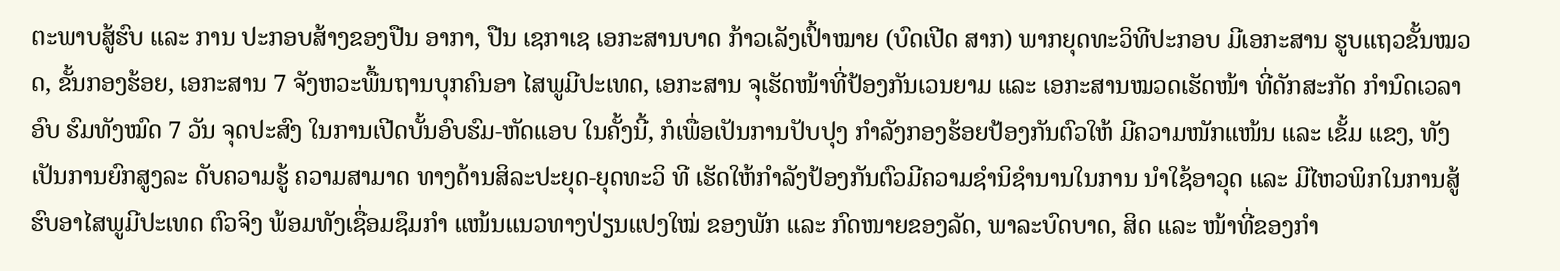ຕະພາບສູ້ຮົບ ແລະ ການ ປະກອບສ້າງຂອງປືນ ອາກາ, ປືນ ເຊກາເຊ ເອກະສານບາດ ກ້າວເລັງເປົ້າໝາຍ (ບົດເປີດ ສາກ) ພາກຍຸດທະວິທີປະກອບ ມີເອກະສານ ຮູບແຖວຂັ້ນໝວດ, ຂັ້ນກອງຮ້ອຍ, ເອກະສານ 7 ຈັງຫວະພື້ນຖານບຸກຄົນອາ ໄສພູມີປະເທດ, ເອກະສານ ຈຸເຮັດໜ້າທີ່ປ້ອງກັນເວນຍາມ ແລະ ເອກະສານໝວດເຮັດໜ້າ ທີ່ດັກສະກັດ ກຳນົດເວລາອົບ ຮົມທັງໝົດ 7 ວັນ ຈຸດປະສົງ ໃນການເປີດບັ້ນອົບຮົມ-ຫັດແອບ ໃນຄັ້ງນີ້, ກໍເພື່ອເປັນການປັບປຸງ ກຳລັງກອງຮ້ອຍປ້ອງກັນຕົວໃຫ້ ມີຄວາມໜັກແໜ້ນ ແລະ ເຂັ້ມ ແຂງ, ທັງເປັນການຍົກສູງລະ ດັບຄວາມຮູ້ ຄວາມສາມາດ ທາງດ້ານສິລະປະຍຸດ-ຍຸດທະວິ ທີ ເຮັດໃຫ້ກຳລັງປ້ອງກັນຕົວມີຄວາມຊຳນິຊຳນານໃນການ ນຳໃຊ້ອາວຸດ ແລະ ມີໄຫວພິກໃນການສູ້ຮົບອາໄສພູມີປະເທດ ຕົວຈິງ ພ້ອມທັງເຊື່ອມຊຶມກຳ ແໜ້ນແນວທາງປ່ຽນແປງໃໝ່ ຂອງພັກ ແລະ ກົດໜາຍຂອງລັດ, ພາລະບົດບາດ, ສິດ ແລະ ໜ້າທີ່ຂອງກຳ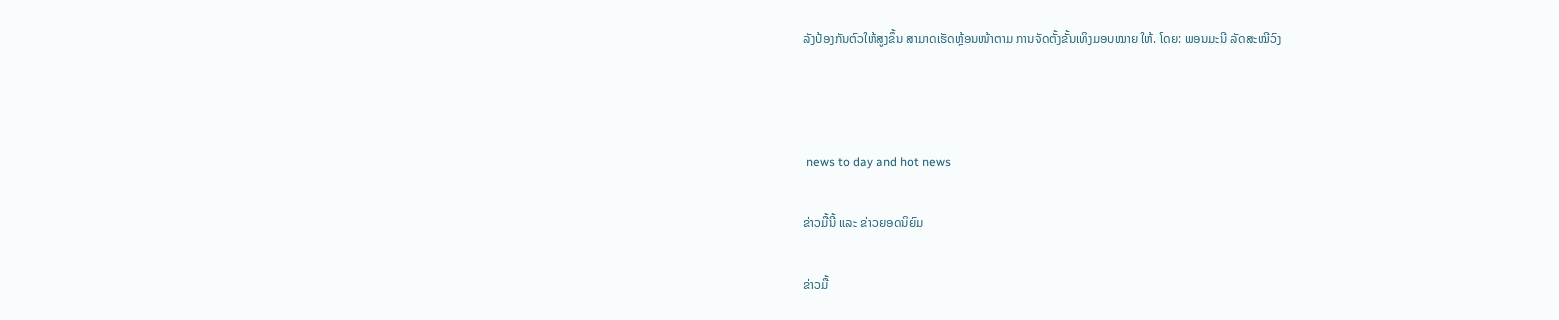ລັງປ້ອງກັນຕົວໃຫ້ສູງຂຶ້ນ ສາມາດເຮັດຫຼ້ອນໜ້າຕາມ ການຈັດຕັ້ງຂັ້ນເທິງມອບໝາຍ ໃຫ້. ໂດຍ: ພອນມະນີ ລັດສະໝີວົງ



 news to day and hot news

ຂ່າວມື້ນີ້ ແລະ ຂ່າວຍອດນິຍົມ

ຂ່າວມື້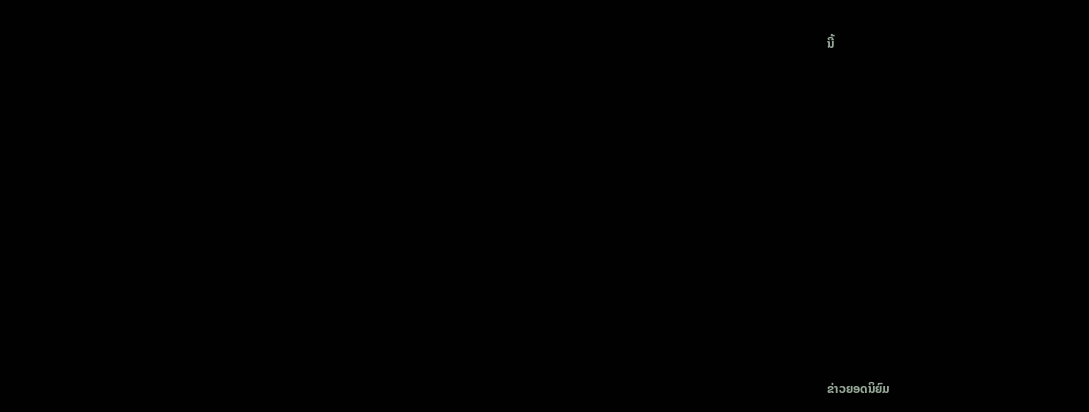ນີ້












ຂ່າວຍອດນິຍົມ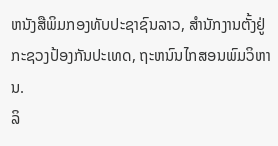ຫນັງສືພິມກອງທັບປະຊາຊົນລາວ, ສຳນັກງານຕັ້ງຢູ່ກະຊວງປ້ອງກັນປະເທດ, ຖະຫນົນໄກສອນພົມວິຫານ.
ລິ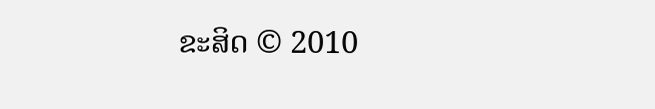ຂະສິດ © 2010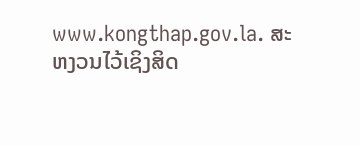www.kongthap.gov.la. ສະຫງວນໄວ້ເຊິງສິດ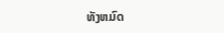ທັງຫມົດ